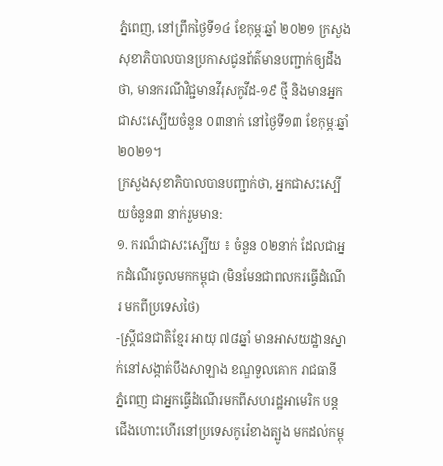ភ្នំពេញ, នៅព្រឹកថ្ងៃទី១៤ ខែកុម្ភៈឆ្នាំ ២០២១ ក្រសួងសុខាភិបាលបានប្រកាសជូនព័ត៌មានបញ្ជាក់ឲ្យដឹងថា, មានករណីវិជ្ជមានវីរុសកូវីដ-១៩ ថ្មី និងមានអ្នកជាសះស្បេីយចំនួន ០៣នាក់ នៅថ្ងៃទី១៣ ខែកុម្ភៈឆ្នាំ២០២១។
ក្រសួងសុខាភិបាលបានបញ្ជាក់ថា, អ្នកជាសះស្បើយចំនួន៣ នាក់រួមមាន:
១. ករណ៏ជាសះស្បើយ ៖ ចំនួន ០២នាក់ ដែលជាអ្នកដំណើរចូលមកកម្ពុជា (មិនមែនជាពលករធ្វើដំណើរ មកពីប្រទេសថៃ)
-ស្រ្តីជនជាតិខ្មែរ អាយុ ៧៨ឆ្នាំ មានអាសយដ្ឋានស្នាក់នៅសង្កាត់បឹងសាឡាង ខណ្ឌទួលគោក រាជធានី ភ្នំពេញ ជាអ្នកធ្វើដំណើរមកពីសហរដ្ឋអាមេរិក បន្តជើងហោះហើរនៅប្រទេសកូរ៉េខាងត្បូង មកដល់កម្ពុ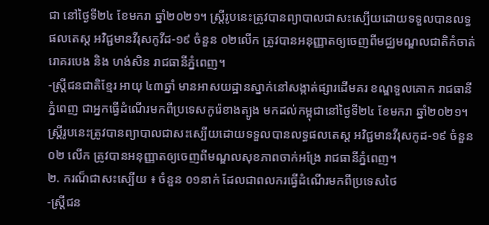ជា នៅថ្ងៃទី២៤ ខែមករា ឆ្នាំ២០២១។ ស្ត្រីរូបនេះត្រូវបានព្យាបាលជាសះស្បើយដោយទទួលបានលទ្ធផលតេស្ត អវិជ្ជមានវីរុសកូវីដ-១៩ ចំនួន ០២លើក ត្រូវបានអនុញ្ញាតឲ្យចេញពីមជ្ឈមណ្ឌលជាតិកំចាត់រោគរបេង និង ហង់សិន រាជធានីភ្នំពេញ។
-ស្ត្រីជនជាតិខ្មែរ អាយុ ៤៣ឆ្នាំ មានអាសយដ្ឋានស្នាក់នៅសង្កាត់ផ្សារដើមគរ ខណ្ឌទួលគោក រាជធានីភ្នំពេញ ជាអ្នកធ្វើដំណើរមកពីប្រទេសកូរ៉េខាងត្បូង មកដល់កម្ពុជានៅថ្ងៃទី២៤ ខែមករា ឆ្នាំ២០២១។ ស្ត្រីរូបនេះត្រូវបានព្យាបាលជាសះស្បើយដោយទទួលបានលទ្ធផលតេស្ត អវិជ្ជមានវីរុសកូដ-១៩ ចំនួន ០២ លើក ត្រូវបានអនុញ្ញាតឲ្យចេញពីមណ្ឌលសុខភាពចាក់អង្រែ រាជធានីភ្នំពេញ។
២. ករណ៏ជាសះស្បើយ ៖ ចំនួន ០១នាក់ ដែលជាពលករធ្វើដំណើរមកពីប្រទេសថៃ
-ស្ត្រីជន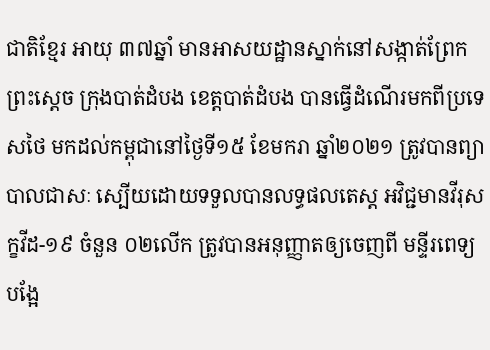ជាតិខ្មែរ អាយុ ៣៧ឆ្នាំ មានអាសយដ្ឋានស្នាក់នៅសង្កាត់ព្រែកព្រះស្តេច ក្រុងបាត់ដំបង ខេត្តបាត់ដំបង បានធ្វើដំណើរមកពីប្រទេសថៃ មកដល់កម្ពុជានៅថ្ងៃទី១៥ ខែមករា ឆ្នាំ២០២១ ត្រូវបានព្យាបាលជាសៈ ស្បើយដោយទទួលបានលទ្ធផលតេស្ត អវិជ្ជមានវីរុសក្ខវីដ-១៩ ចំនួន ០២លើក ត្រូវបានអនុញ្ញាតឲ្យចេញពី មន្ទីរពេទ្យបង្អែ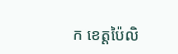ក ខេត្តប៉ៃលិ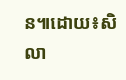ន៕ដោយ៖សិលា